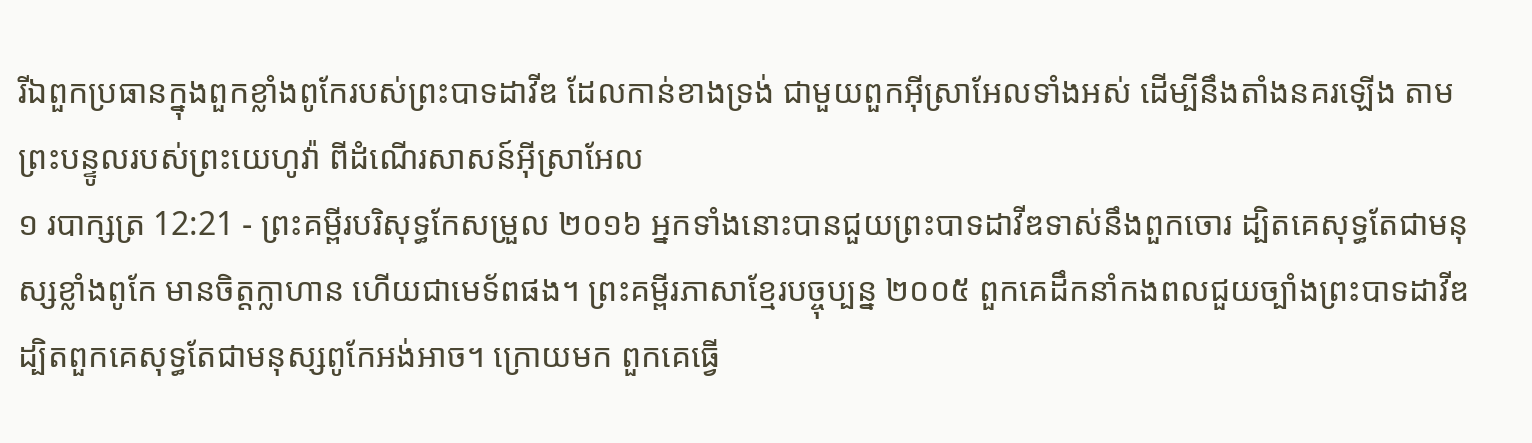រីឯពួកប្រធានក្នុងពួកខ្លាំងពូកែរបស់ព្រះបាទដាវីឌ ដែលកាន់ខាងទ្រង់ ជាមួយពួកអ៊ីស្រាអែលទាំងអស់ ដើម្បីនឹងតាំងនគរឡើង តាមព្រះបន្ទូលរបស់ព្រះយេហូវ៉ា ពីដំណើរសាសន៍អ៊ីស្រាអែល
១ របាក្សត្រ 12:21 - ព្រះគម្ពីរបរិសុទ្ធកែសម្រួល ២០១៦ អ្នកទាំងនោះបានជួយព្រះបាទដាវីឌទាស់នឹងពួកចោរ ដ្បិតគេសុទ្ធតែជាមនុស្សខ្លាំងពូកែ មានចិត្តក្លាហាន ហើយជាមេទ័ពផង។ ព្រះគម្ពីរភាសាខ្មែរបច្ចុប្បន្ន ២០០៥ ពួកគេដឹកនាំកងពលជួយច្បាំងព្រះបាទដាវីឌ ដ្បិតពួកគេសុទ្ធតែជាមនុស្សពូកែអង់អាច។ ក្រោយមក ពួកគេធ្វើ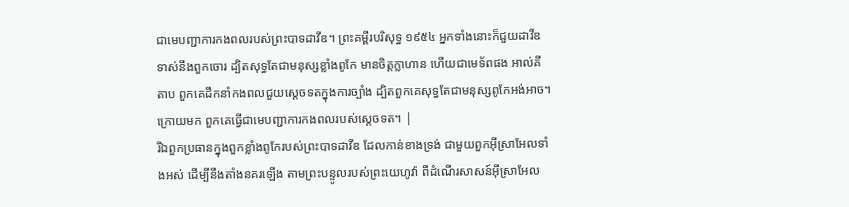ជាមេបញ្ជាការកងពលរបស់ព្រះបាទដាវីឌ។ ព្រះគម្ពីរបរិសុទ្ធ ១៩៥៤ អ្នកទាំងនោះក៏ជួយដាវីឌទាស់នឹងពួកចោរ ដ្បិតសុទ្ធតែជាមនុស្សខ្លាំងពូកែ មានចិត្តក្លាហាន ហើយជាមេទ័ពផង អាល់គីតាប ពួកគេដឹកនាំកងពលជួយស្តេចទតក្នុងការច្បាំង ដ្បិតពួកគេសុទ្ធតែជាមនុស្សពូកែអង់អាច។ ក្រោយមក ពួកគេធ្វើជាមេបញ្ជាការកងពលរបស់ស្តេចទត។ |
រីឯពួកប្រធានក្នុងពួកខ្លាំងពូកែរបស់ព្រះបាទដាវីឌ ដែលកាន់ខាងទ្រង់ ជាមួយពួកអ៊ីស្រាអែលទាំងអស់ ដើម្បីនឹងតាំងនគរឡើង តាមព្រះបន្ទូលរបស់ព្រះយេហូវ៉ា ពីដំណើរសាសន៍អ៊ីស្រាអែល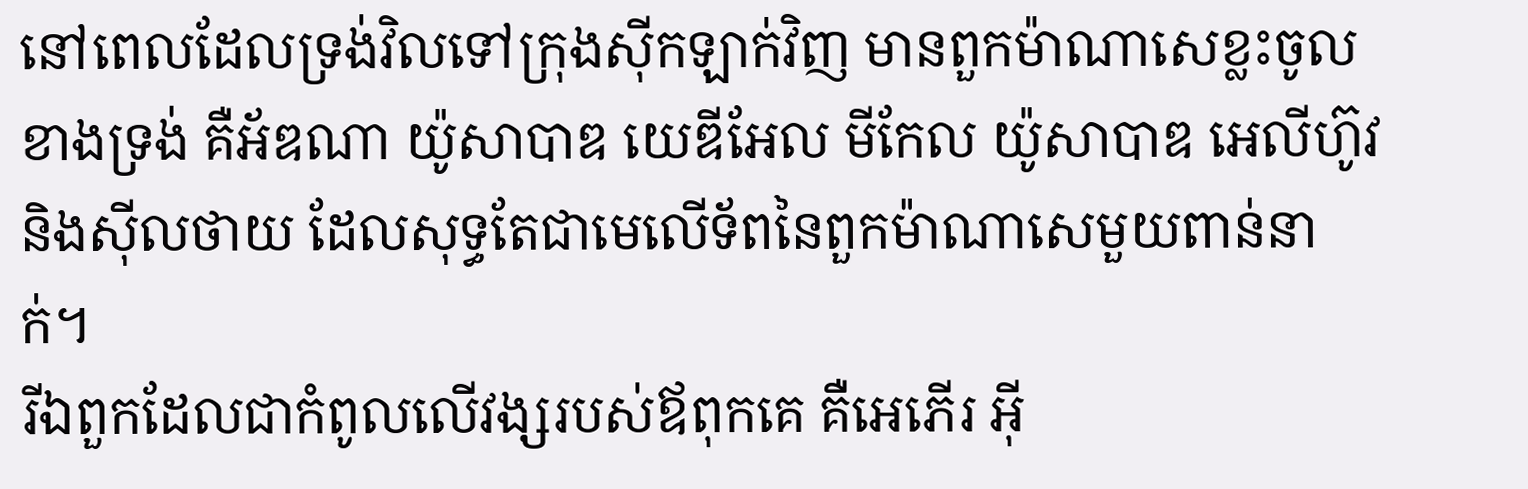នៅពេលដែលទ្រង់វិលទៅក្រុងស៊ីកឡាក់វិញ មានពួកម៉ាណាសេខ្លះចូលខាងទ្រង់ គឺអ័ឌណា យ៉ូសាបាឌ យេឌីអែល មីកែល យ៉ូសាបាឌ អេលីហ៊ូវ និងស៊ីលថាយ ដែលសុទ្ធតែជាមេលើទ័ពនៃពួកម៉ាណាសេមួយពាន់នាក់។
រីឯពួកដែលជាកំពូលលើវង្សរបស់ឪពុកគេ គឺអេភើរ អ៊ី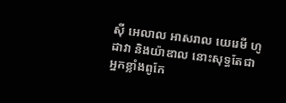ស៊ី អេលាល អាសរាល យេរេមី ហូដាវា និងយ៉ាឌាល នោះសុទ្ធតែជាអ្នកខ្លាំងពូកែ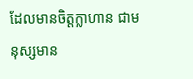ដែលមានចិត្តក្លាហាន ជាមនុស្សមាន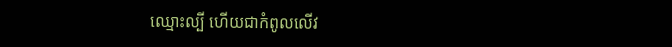ឈ្មោះល្បី ហើយជាកំពូលលើវ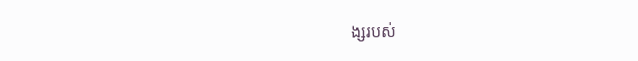ង្សរបស់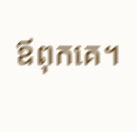ឪពុកគេ។